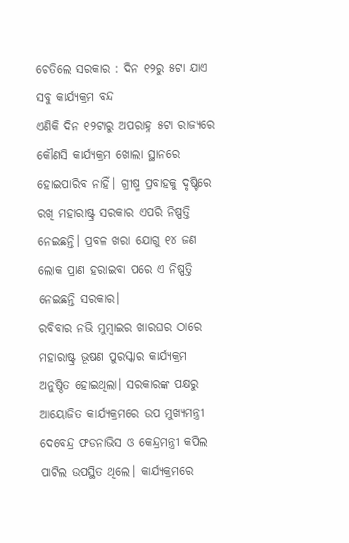ଚେତିଲେ ସରକାର : ଦିନ ୧୨ରୁ ୫ଟା ଯାଏ ସବୁ କାର୍ଯ୍ୟକ୍ରମ ବନ୍ଦ
ଏଣିକି ଦିନ ୧୨ଟାରୁ ଅପରାହ୍ନ ୫ଟା ରାଜ୍ୟରେ କୌଣସି କାର୍ଯ୍ୟକ୍ରମ ଖୋଲା ସ୍ଥାନରେ ହୋଇପାରିବ ନାହିଁ। ଗ୍ରୀଷ୍ମ ପ୍ରବାହକୁ ଦୃଷ୍ଟିରେ ରଖି ମହାରାଷ୍ଟ୍ର ସରକାର ଏପରି ନିଷ୍ପତ୍ତି ନେଇଛନ୍ତି। ପ୍ରବଳ ଖରା ଯୋଗୁ ୧୪ ଜଣ ଲୋକ ପ୍ରାଣ ହରାଇବା ପରେ ଏ ନିଷ୍ପତ୍ତି ନେଇଛନ୍ତି ସରକାର।
ରବିବାର ନଭି ମୁମ୍ବାଇର ଖାରଘର ଠାରେ ମହାରାଷ୍ଟ୍ର ଭୂଷଣ ପୁରସ୍କାର କାର୍ଯ୍ୟକ୍ରମ ଅନୁଷ୍ଠିତ ହୋଇଥିଲା। ସରକାରଙ୍କ ପକ୍ଷରୁ ଆୟୋଜିତ କାର୍ଯ୍ୟକ୍ରମରେ ଉପ ମୁଖ୍ୟମନ୍ତ୍ରୀ ଦେବେନ୍ଦ୍ର ଫଡନାଭିସ ଓ କେନ୍ଦ୍ରମନ୍ତ୍ରୀ କପିଲ ପାଟିଲ ଉପସ୍ଥିତ ଥିଲେ। କାର୍ଯ୍ୟକ୍ରମରେ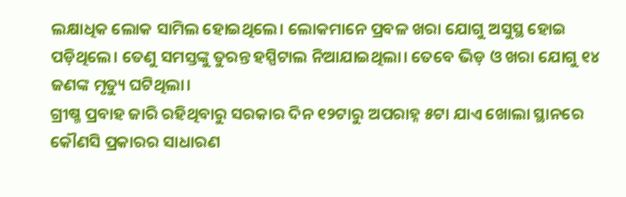ଲକ୍ଷାଧିକ ଲୋକ ସାମିଲ ହୋଇଥିଲେ। ଲୋକମାନେ ପ୍ରବଳ ଖରା ଯୋଗୁ ଅସୁସ୍ଥ ହୋଇ ପଡ଼ିଥିଲେ। ତେଣୁ ସମସ୍ତଙ୍କୁ ତୁରନ୍ତ ହସ୍ପିଟାଲ ନିଆଯାଇଥିଲା। ତେବେ ଭିଡ଼ ଓ ଖରା ଯୋଗୁ ୧୪ ଜଣଙ୍କ ମୃତ୍ୟୁ ଘଟିଥିଲା।
ଗ୍ରୀଷ୍ମ ପ୍ରବାହ ଜାରି ରହିଥିବାରୁ ସରକାର ଦିନ ୧୨ଟାରୁ ଅପରାହ୍ନ ୫ଟା ଯାଏ ଖୋଲା ସ୍ଥାନରେ କୌଣସି ପ୍ରକାରର ସାଧାରଣ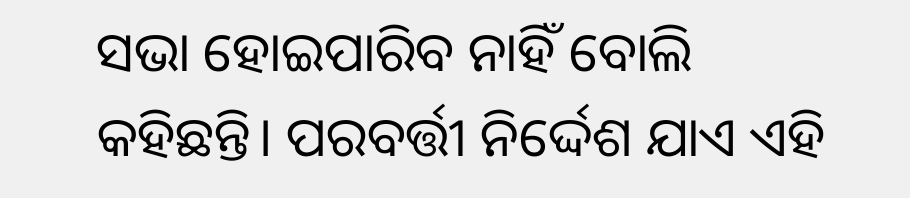ସଭା ହୋଇପାରିବ ନାହିଁ ବୋଲି କହିଛନ୍ତି। ପରବର୍ତ୍ତୀ ନିର୍ଦ୍ଦେଶ ଯାଏ ଏହି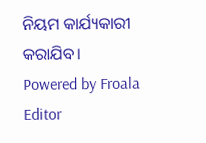ନିୟମ କାର୍ଯ୍ୟକାରୀ କରାଯିବ।
Powered by Froala Editor